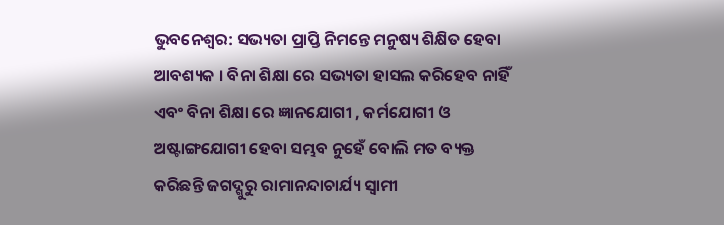ଭୁବନେଶ୍ୱର: ସଭ୍ୟତା ପ୍ରାପ୍ତି ନିମନ୍ତେ ମନୁଷ୍ୟ ଶିକ୍ଷିତ ହେବା ଆବଶ୍ୟକ । ବିନା ଶିକ୍ଷା ରେ ସଭ୍ୟତା ହାସଲ କରିହେବ ନାହିଁ ଏବଂ ବିନା ଶିକ୍ଷା ରେ ଜ୍ଞାନଯୋଗୀ , କର୍ମଯୋଗୀ ଓ ଅଷ୍ଟାଙ୍ଗଯୋଗୀ ହେବା ସମ୍ଭବ ନୁହେଁ ବୋଲି ମତ ବ୍ୟକ୍ତ କରିଛନ୍ତି ଜଗଦ୍ଗୁରୁ ରାମାନନ୍ଦାଚାର୍ଯ୍ୟ ସ୍ୱାମୀ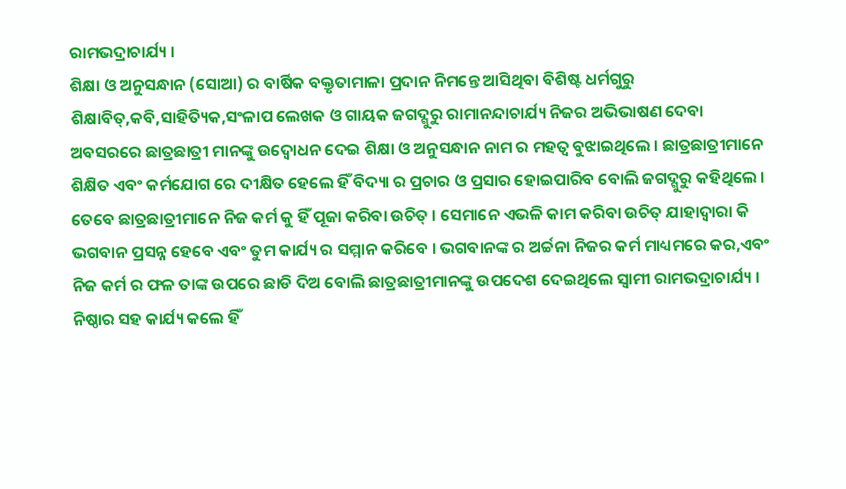ରାମଭଦ୍ରାଚାର୍ଯ୍ୟ ।
ଶିକ୍ଷା ଓ ଅନୁସନ୍ଧାନ (ସୋଆ) ର ବାର୍ଷିକ ବକ୍ତୃତାମାଳା ପ୍ରଦାନ ନିମନ୍ତେ ଆସିଥିବା ବିଶିଷ୍ଟ ଧର୍ମଗୁରୁ ଶିକ୍ଷାବିତ୍,କବି,ସାହିତ୍ୟିକ,ସଂଳାପ ଲେଖକ ଓ ଗାୟକ ଜଗଦ୍ଗୁରୁ ରାମାନନ୍ଦାଚାର୍ଯ୍ୟ ନିଜର ଅଭିଭାଷଣ ଦେବା ଅବସରରେ ଛାତ୍ରଛାତ୍ରୀ ମାନଙ୍କୁ ଉଦ୍ବୋଧନ ଦେଇ ଶିକ୍ଷା ଓ ଅନୁସନ୍ଧାନ ନାମ ର ମହତ୍ୱ ବୁଝାଇଥିଲେ । ଛାତ୍ରଛାତ୍ରୀମାନେ ଶିକ୍ଷିତ ଏବଂ କର୍ମଯୋଗ ରେ ଦୀକ୍ଷିତ ହେଲେ ହିଁ ବିଦ୍ୟା ର ପ୍ରଚାର ଓ ପ୍ରସାର ହୋଇପାରିବ ବୋଲି ଜଗଦ୍ଗୁରୁ କହିଥିଲେ । ତେବେ ଛାତ୍ରଛାତ୍ରୀମାନେ ନିଜ କର୍ମ କୁ ହିଁ ପୂଜା କରିବା ଉଚିତ୍ । ସେମାନେ ଏଭଳି କାମ କରିବା ଉଚିତ୍ ଯାହାଦ୍ୱାରା କି ଭଗବାନ ପ୍ରସନ୍ନ ହେବେ ଏବଂ ତୁମ କାର୍ଯ୍ୟ ର ସମ୍ମାନ କରିବେ । ଭଗବାନଙ୍କ ର ଅର୍ଚ୍ଚନା ନିଜର କର୍ମ ମାଧ୍ୟମରେ କର,ଏବଂ ନିଜ କର୍ମ ର ଫଳ ତାଙ୍କ ଉପରେ ଛାଡି ଦିଅ ବୋଲି ଛାତ୍ରଛାତ୍ରୀମାନଙ୍କୁ ଉପଦେଶ ଦେଇଥିଲେ ସ୍ୱାମୀ ରାମଭଦ୍ରାଚାର୍ଯ୍ୟ । ନିଷ୍ଠାର ସହ କାର୍ଯ୍ୟ କଲେ ହିଁ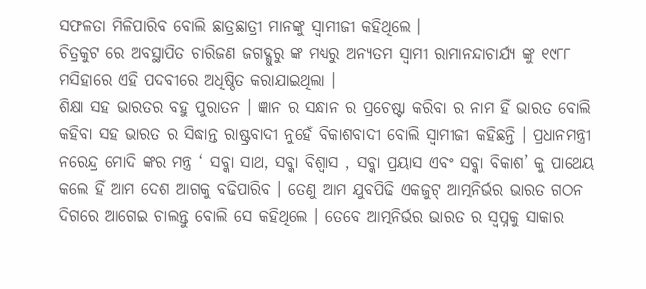ସଫଳତା ମିଳିପାରିବ ବୋଲି ଛାତ୍ରଛାତ୍ରୀ ମାନଙ୍କୁ ସ୍ୱାମୀଜୀ କହିଥିଲେ ।
ଚିତ୍ରକୁଟ ରେ ଅବସ୍ଥାପିତ ଚାରିଜଣ ଜଗଦ୍ଗୁରୁ ଙ୍କ ମଧ୍ୟରୁ ଅନ୍ୟତମ ସ୍ୱାମୀ ରାମାନନ୍ଦାଚାର୍ଯ୍ୟ ଙ୍କୁ ୧୯୮୮ ମସିହାରେ ଏହି ପଦବୀରେ ଅଧିଷ୍ଠିତ କରାଯାଇଥିଲା ।
ଶିକ୍ଷା ସହ ଭାରତର ବହୁ ପୁରାତନ । ଜ୍ଞାନ ର ସନ୍ଧାନ ର ପ୍ରଚେଷ୍ଟା କରିବା ର ନାମ ହିଁ ଭାରତ ବୋଲି କହିବା ସହ ଭାରତ ର ସିଦ୍ଧାନ୍ତ ରାଷ୍ଟ୍ରବାଦୀ ନୁହେଁ ବିକାଶବାଦୀ ବୋଲି ସ୍ୱାମୀଜୀ କହିଛନ୍ତି । ପ୍ରଧାନମନ୍ତ୍ରୀ ନରେନ୍ଦ୍ର ମୋଦି ଙ୍କର ମନ୍ତ୍ର ‘ ସବ୍କା ସାଥ, ସବ୍କା ବିଶ୍ୱାସ , ସବ୍କା ପ୍ରୟାସ ଏବଂ ସବ୍କା ବିକାଶ’ କୁ ପାଥେୟ କଲେ ହିଁ ଆମ ଦେଶ ଆଗକୁ ବଢିପାରିବ । ତେଣୁ ଆମ ଯୁବପିଢି ଏକଜୁଟ୍ ଆତ୍ମନିର୍ଭର ଭାରତ ଗଠନ ଦିଗରେ ଆଗେଇ ଚାଲନ୍ତୁ ବୋଲି ସେ କହିଥିଲେ । ତେବେ ଆତ୍ମନିର୍ଭର ଭାରତ ର ସ୍ୱପ୍ନକୁ ସାକାର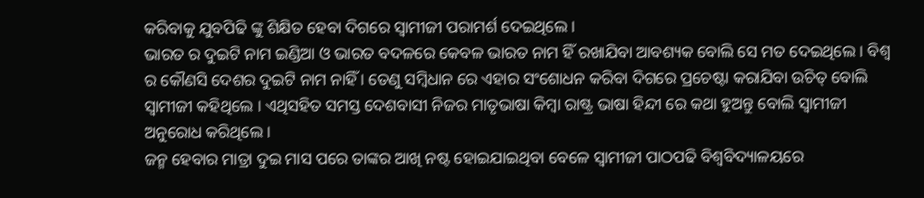କରିବାକୁ ଯୁବପିଢି ଙ୍କୁ ଶିକ୍ଷିତ ହେବା ଦିଗରେ ସ୍ୱାମୀଜୀ ପରାମର୍ଶ ଦେଇଥିଲେ ।
ଭାରତ ର ଦୁଇଟି ନାମ ଇଣ୍ଡିଆ ଓ ଭାରତ ବଦଳରେ କେବଳ ଭାରତ ନାମ ହିଁ ରଖାଯିବା ଆବଶ୍ୟକ ବୋଲି ସେ ମତ ଦେଇଥିଲେ । ବିଶ୍ୱ ର କୌଣସି ଦେଶର ଦୁଇଟି ନାମ ନାହିଁ । ତେଣୁ ସମ୍ବିଧାନ ରେ ଏହାର ସଂଶୋଧନ କରିବା ଦିଗରେ ପ୍ରଚେଷ୍ଟା କରାଯିବା ଉଚିତ୍ ବୋଲି ସ୍ୱାମୀଜୀ କହିଥିଲେ । ଏଥିସହିତ ସମସ୍ତ ଦେଶବାସୀ ନିଜର ମାତୃଭାଷା କିମ୍ବା ରାଷ୍ଟ୍ର ଭାଷା ହିନ୍ଦୀ ରେ କଥା ହୁଅନ୍ତୁ ବୋଲି ସ୍ୱାମୀଜୀ ଅନୁରୋଧ କରିଥିଲେ ।
ଜନ୍ମ ହେବାର ମାତ୍ରା ଦୁଇ ମାସ ପରେ ତାଙ୍କର ଆଖି ନଷ୍ଟ ହୋଇଯାଇଥିବା ବେଳେ ସ୍ୱାମୀଜୀ ପାଠପଢି ବିଶ୍ୱବିଦ୍ୟାଳୟରେ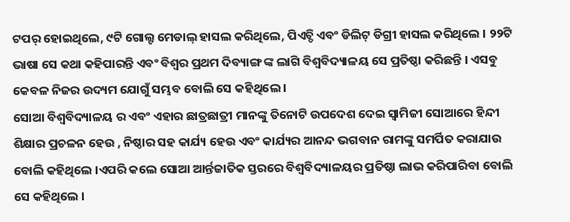ଟପର୍ ହୋଇଥିଲେ, ୯ଟି ଗୋଲ୍ଟ ମେଡାଲ୍ ହାସଲ କରିଥିଲେ, ପିଏଚ୍ଡି ଏବଂ ଡିଲିଟ୍ ଡିଗ୍ରୀ ହାସଲ କରିଥିଲେ । ୨୨ଟି ଭାଷା ସେ କଥା କହିପାରନ୍ତି ଏବଂ ବିଶ୍ୱର ପ୍ରଥମ ଦିବ୍ୟାଙ୍ଗ ଙ୍କ ଲାଗି ବିଶ୍ୱବିଦ୍ୟାଳୟ ସେ ପ୍ରତିଷ୍ଠା କରିଛନ୍ତି । ଏସବୁ କେବଳ ନିଜର ଉଦ୍ୟମ ଯୋଗୁଁ ସମ୍ଭବ ବୋଲି ସେ କହିଥିଲେ ।
ସୋଆ ବିଶ୍ୱବିଦ୍ୟାଳୟ ର ଏବଂ ଏହାର ଛାତ୍ରଛାତ୍ରୀ ମାନଙ୍କୁ ତିନୋଟି ଉପଦେଶ ଦେଇ ସ୍ୱାମିଜୀ ସୋଆରେ ହିନ୍ଦୀ ଶିକ୍ଷାର ପ୍ରଚଳନ ହେଉ , ନିଷ୍ଠାର ସହ କାର୍ଯ୍ୟ ହେଉ ଏବଂ କାର୍ଯ୍ୟର ଆନନ୍ଦ ଭଗବାନ ରାମଙ୍କୁ ସମର୍ପିତ କରାଯାଉ ବୋଲି କହିଥିଲେ ।ଏପରି କଲେ ସୋଆ ଆର୍ନ୍ତଜାତିକ ସ୍ତରରେ ବିଶ୍ୱବିଦ୍ୟାଳୟର ପ୍ରତିଷ୍ଠା ଲାଭ କରିପାରିବା ବୋଲି ସେ କହିଥିଲେ ।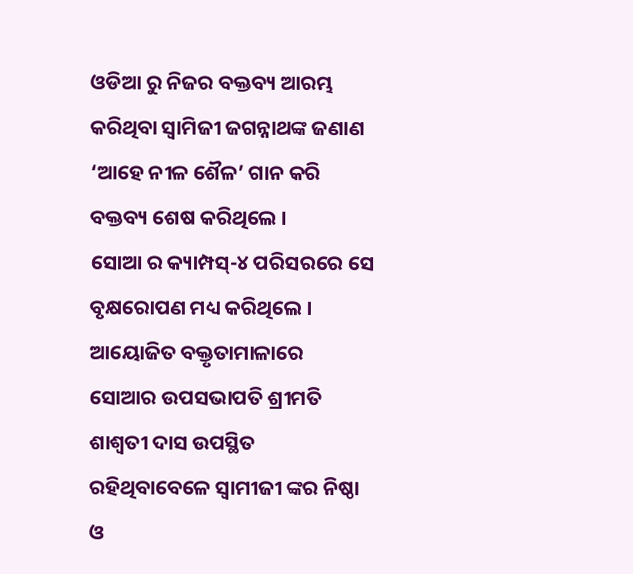ଓଡିଆ ରୁ ନିଜର ବକ୍ତବ୍ୟ ଆରମ୍ଭ କରିଥିବା ସ୍ୱାମିଜୀ ଜଗନ୍ନାଥଙ୍କ ଜଣାଣ ‘ଆହେ ନୀଳ ଶୈଳ’ ଗାନ କରି ବକ୍ତବ୍ୟ ଶେଷ କରିଥିଲେ ।
ସୋଆ ର କ୍ୟାମ୍ପସ୍-୪ ପରିସରରେ ସେ ବୃକ୍ଷରୋପଣ ମଧ୍ୟ କରିଥିଲେ ।
ଆୟୋଜିତ ବକ୍ତୃତାମାଳାରେ ସୋଆର ଉପସଭାପତି ଶ୍ରୀମତି ଶାଶ୍ୱତୀ ଦାସ ଉପସ୍ଥିତ ରହିଥିବାବେଳେ ସ୍ୱାମୀଜୀ ଙ୍କର ନିଷ୍ଠା ଓ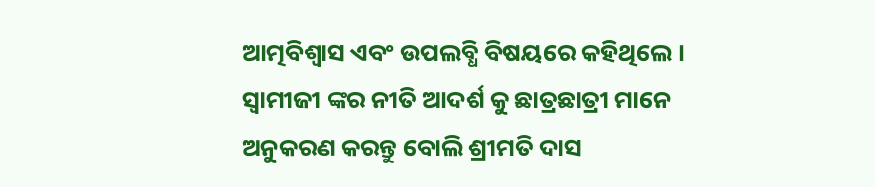ଆତ୍ମବିଶ୍ୱାସ ଏବଂ ଉପଲବ୍ଧି ବିଷୟରେ କହିଥିଲେ । ସ୍ୱାମୀଜୀ ଙ୍କର ନୀତି ଆଦର୍ଶ କୁ ଛାତ୍ରଛାତ୍ରୀ ମାନେ ଅନୁକରଣ କରନ୍ତୁ ବୋଲି ଶ୍ରୀମତି ଦାସ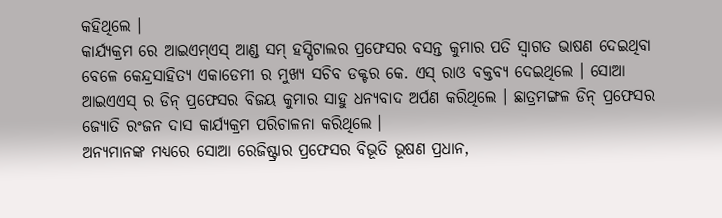କହିଥିଲେ ।
କାର୍ଯ୍ୟକ୍ରମ ରେ ଆଇଏମ୍ଏସ୍ ଆଣ୍ଡ ସମ୍ ହସ୍ପିଟାଲର ପ୍ରଫେସର ବସନ୍ତ କୁମାର ପତି ସ୍ୱାଗତ ଭାଷଣ ଦେଇଥିବା ବେଳେ କେନ୍ଦ୍ରସାହିତ୍ୟ ଏକାଡେମୀ ର ମୁଖ୍ୟ ସଚିବ ଡକ୍ଟର କେ. ଏସ୍ ରାଓ ବକ୍ତବ୍ୟ ଦେଇଥିଲେ । ସୋଆ ଆଇଏଏସ୍ ର ଡିନ୍ ପ୍ରଫେସର ବିଜୟ କୁମାର ସାହୁ ଧନ୍ୟବାଦ ଅର୍ପଣ କରିଥିଲେ । ଛାତ୍ରମଙ୍ଗଳ ଡିନ୍ ପ୍ରଫେସର ଜ୍ୟୋତି ରଂଜନ ଦାସ କାର୍ଯ୍ୟକ୍ରମ ପରିଚାଳନା କରିଥିଲେ ।
ଅନ୍ୟମାନଙ୍କ ମଧ୍ୟରେ ସୋଆ ରେଜିଷ୍ଟ୍ରାର ପ୍ରଫେସର ବିଭୂତି ଭୂଷଣ ପ୍ରଧାନ,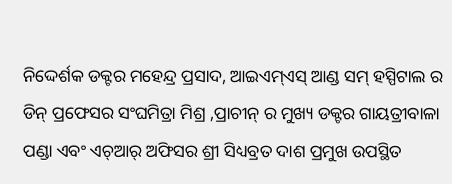ନିଦ୍ଦେର୍ଶକ ଡକ୍ଟର ମହେନ୍ଦ୍ର ପ୍ରସାଦ, ଆଇଏମ୍ଏସ୍ ଆଣ୍ଡ ସମ୍ ହସ୍ପିଟାଲ ର ଡିନ୍ ପ୍ରଫେସର ସଂଘମିତ୍ରା ମିଶ୍ର ,ପ୍ରାଚୀନ୍ ର ମୁଖ୍ୟ ଡକ୍ଟର ଗାୟତ୍ରୀବାଳା ପଣ୍ଡା ଏବଂ ଏଚ୍ଆର୍ ଅଫିସର ଶ୍ରୀ ସିଧ୍ୟବ୍ରତ ଦାଶ ପ୍ରମୁଖ ଉପସ୍ଥିତ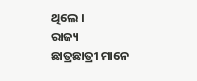ଥିଲେ ।
ରାଜ୍ୟ
ଛାତ୍ରଛାତ୍ରୀ ମାନେ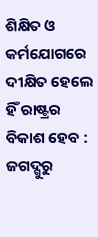ଶିକ୍ଷିତ ଓ କର୍ମଯୋଗରେ ଦୀକ୍ଷିତ ହେଲେ ହିଁ ରାଷ୍ଟ୍ରର ବିକାଶ ହେବ : ଜଗଦ୍ଗୁରୁ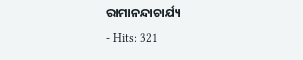ରାମାନନ୍ଦାଚାର୍ଯ୍ୟ
- Hits: 321